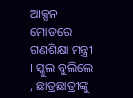ଆକ୍ସନ ମୋଡରେ ଗଣଶିକ୍ଷା ମନ୍ତ୍ରୀ । ସ୍କୁଲ ବୁଲିଲେ , ଛାତ୍ରଛାତ୍ରୀଙ୍କୁ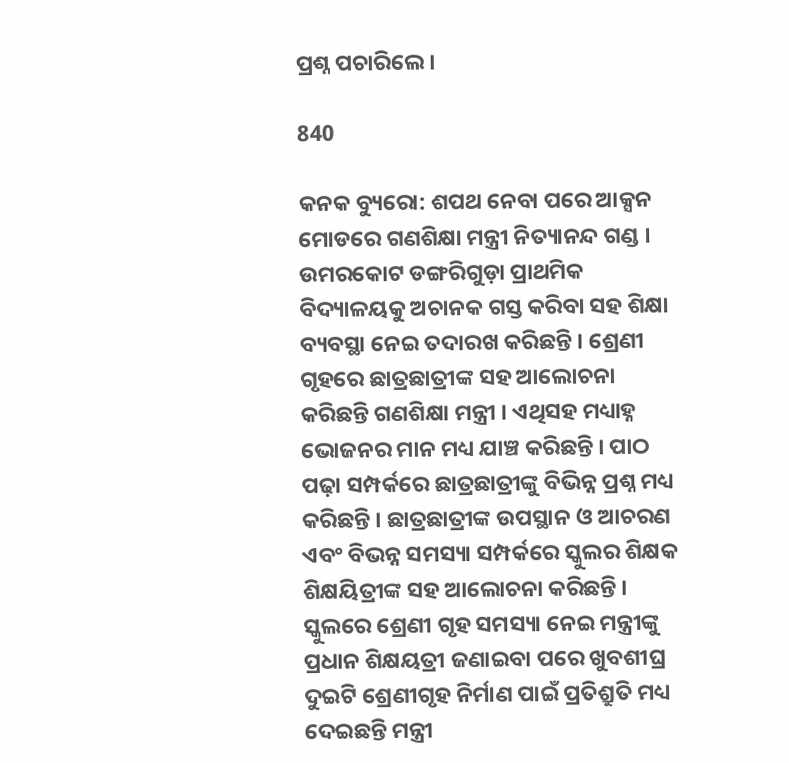ପ୍ରଶ୍ନ ପଚାରିଲେ ।

840

କନକ ବ୍ୟୁରୋ: ଶପଥ ନେବା ପରେ ଆକ୍ସନ ମୋଡରେ ଗଣଶିକ୍ଷା ମନ୍ତ୍ରୀ ନିତ୍ୟାନନ୍ଦ ଗଣ୍ଡ । ଉମରକୋଟ ଡଙ୍ଗରିଗୁଡ଼ା ପ୍ରାଥମିକ ବିଦ୍ୟାଳୟକୁ ଅଚାନକ ଗସ୍ତ କରିବା ସହ ଶିକ୍ଷା ବ୍ୟବସ୍ଥା ନେଇ ତଦାରଖ କରିଛନ୍ତି । ଶ୍ରେଣୀ ଗୃହରେ ଛାତ୍ରଛାତ୍ରୀଙ୍କ ସହ ଆଲୋଚନା କରିଛନ୍ତି ଗଣଶିକ୍ଷା ମନ୍ତ୍ରୀ । ଏଥିସହ ମଧ୍ୟାହ୍ନ ଭୋଜନର ମାନ ମଧ୍ୟ ଯାଞ୍ଚ କରିଛନ୍ତି । ପାଠ ପଢ଼ା ସମ୍ପର୍କରେ ଛାତ୍ରଛାତ୍ରୀଙ୍କୁ ବିଭିନ୍ନ ପ୍ରଶ୍ନ ମଧ୍ୟ କରିଛନ୍ତି । ଛାତ୍ରଛାତ୍ରୀଙ୍କ ଉପସ୍ଥାନ ଓ ଆଚରଣ ଏବଂ ବିଭନ୍ନ ସମସ୍ୟା ସମ୍ପର୍କରେ ସ୍କୁଲର ଶିକ୍ଷକ ଶିକ୍ଷୟିତ୍ରୀଙ୍କ ସହ ଆଲୋଚନା କରିଛନ୍ତି । ସ୍କୁଲରେ ଶ୍ରେଣୀ ଗୃହ ସମସ୍ୟା ନେଇ ମନ୍ତ୍ରୀଙ୍କୁ ପ୍ରଧାନ ଶିକ୍ଷୟତ୍ରୀ ଜଣାଇବା ପରେ ଖୁବଶୀଘ୍ର ଦୁଇଟି ଶ୍ରେଣୀଗୃହ ନିର୍ମାଣ ପାଇଁ ପ୍ରତିଶ୍ରୁତି ମଧ୍ୟ ଦେଇଛନ୍ତି ମନ୍ତ୍ରୀ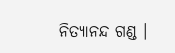ନିତ୍ୟାନନ୍ଦ ଗଣ୍ଡ ।